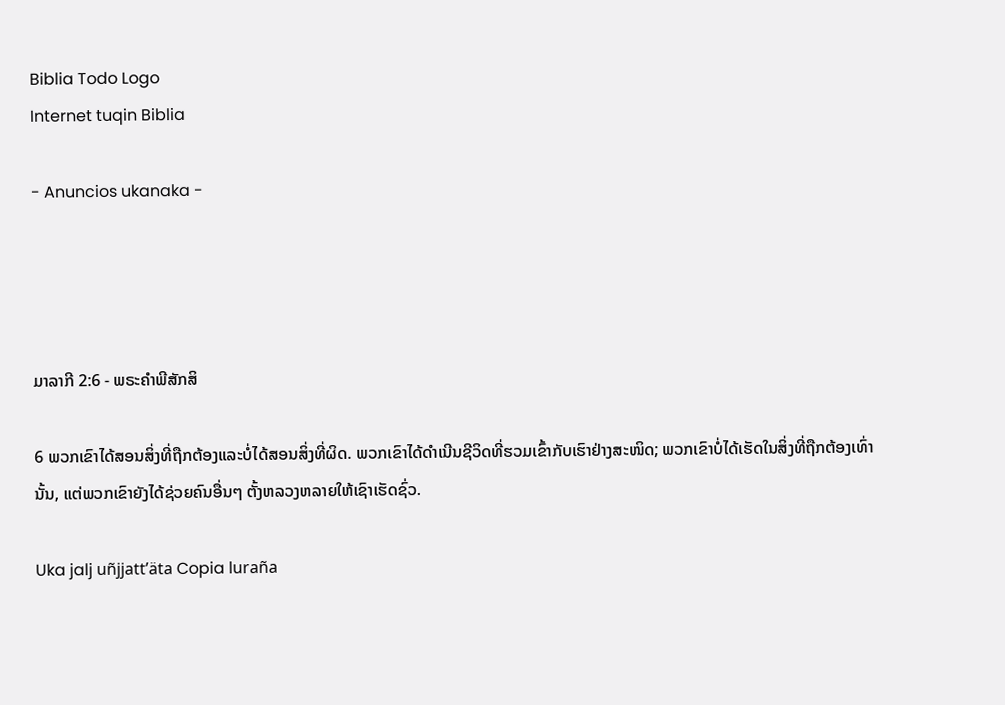Biblia Todo Logo
Internet tuqin Biblia

- Anuncios ukanaka -




ມາລາກີ 2:6 - ພຣະຄຳພີສັກສິ

6 ພວກເຂົາໄດ້ສອນສິ່ງທີ່ຖືກຕ້ອງແລະບໍ່ໄດ້ສອນສິ່ງທີ່ຜິດ. ພວກເຂົາໄດ້ດຳເນີນຊີວິດທີ່ຮວມເຂົ້າກັບເຮົາຢ່າງສະໜິດ; ພວກເຂົາບໍ່ໄດ້ເຮັດໃນສິ່ງທີ່ຖືກຕ້ອງເທົ່ານັ້ນ, ແຕ່ພວກເຂົາຍັງໄດ້ຊ່ວຍຄົນອື່ນໆ ຕັ້ງຫລວງຫລາຍໃຫ້ເຊົາເຮັດຊົ່ວ.

Uka jalj uñjjattʼäta Copia luraña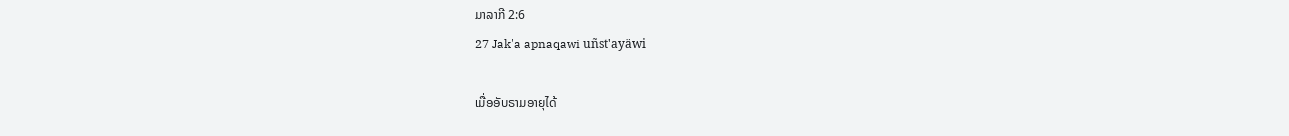ມາລາກີ 2:6
27 Jak'a apnaqawi uñst'ayäwi

ເມື່ອອັບຣາມອາຍຸໄດ້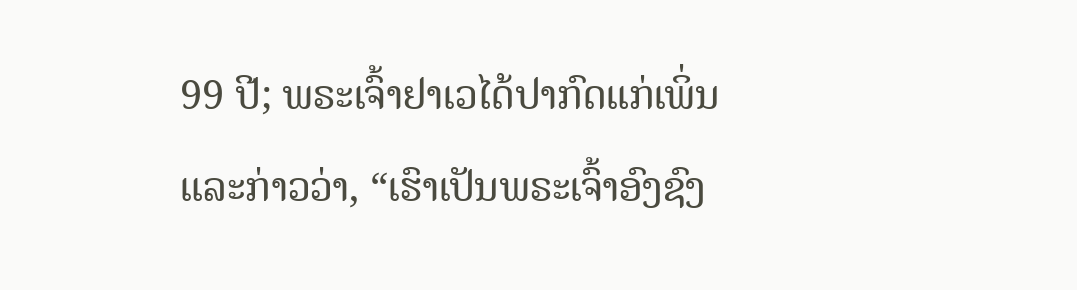99 ປີ; ພຣະເຈົ້າຢາເວໄດ້ປາກົດແກ່ເພິ່ນ ແລະກ່າວວ່າ, “ເຮົາເປັນພຣະເຈົ້າອົງຊົງ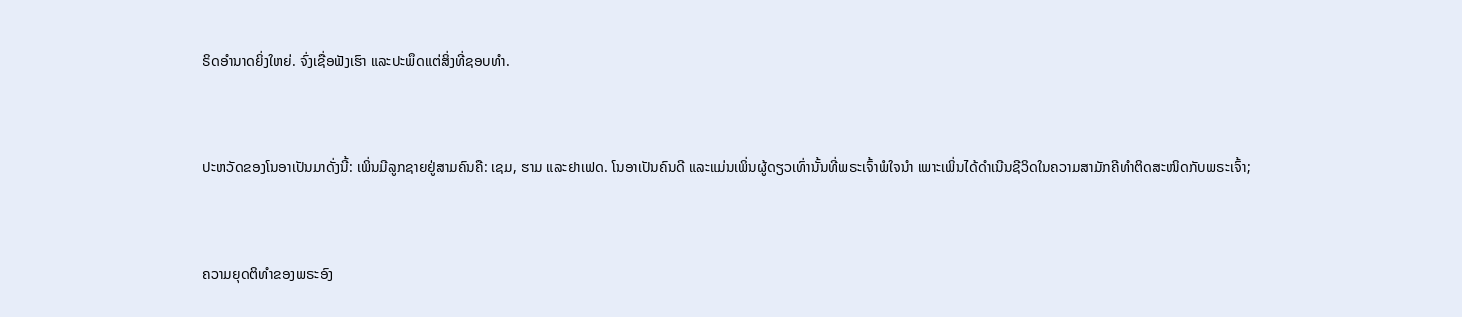ຣິດອຳນາດຍິ່ງໃຫຍ່. ຈົ່ງເຊື່ອຟັງເຮົາ ແລະປະພຶດແຕ່ສິ່ງທີ່ຊອບທຳ.


ປະຫວັດຂອງໂນອາເປັນມາດັ່ງນີ້: ເພິ່ນມີລູກຊາຍຢູ່ສາມຄົນຄື: ເຊມ, ຮາມ ແລະຢາເຟດ. ໂນອາເປັນຄົນດີ ແລະແມ່ນເພິ່ນຜູ້ດຽວເທົ່ານັ້ນທີ່ພຣະເຈົ້າພໍໃຈນຳ ເພາະເພິ່ນໄດ້ດຳເນີນຊີວິດໃນຄວາມສາມັກຄີທຳຕິດສະໜິດກັບພຣະເຈົ້າ;


ຄວາມຍຸດຕິທຳຂອງພຣະອົງ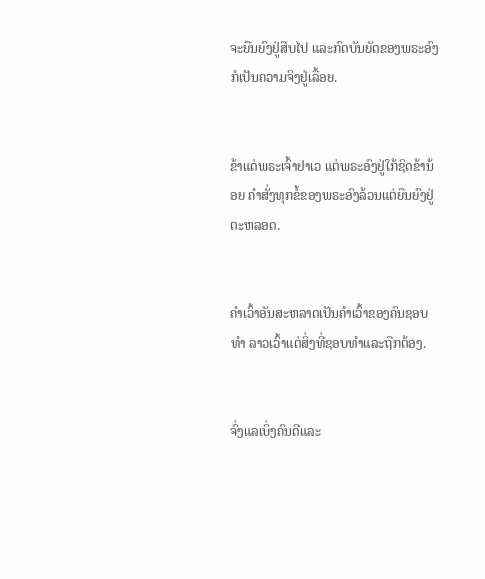ຈະຍືນຍົງຢູ່ສືບໄປ ແລະກົດບັນຍັດຂອງພຣະອົງກໍເປັນຄວາມຈິງຢູ່ເລື້ອຍ.


ຂ້າແດ່ພຣະເຈົ້າຢາເວ ແຕ່ພຣະອົງຢູ່ໃກ້ຊິດຂ້ານ້ອຍ ຄຳສັ່ງທຸກຂໍ້ຂອງພຣະອົງລ້ວນແຕ່ຍືນຍົງຢູ່ຕະຫລອດ.


ຄຳເວົ້າອັນສະຫລາດເປັນຄຳເວົ້າຂອງຄົນຊອບທຳ ລາວເວົ້າແຕ່ສິ່ງທີ່ຊອບທຳແລະຖືກຕ້ອງ.


ຈົ່ງແລເບິ່ງຄົນດີແລະ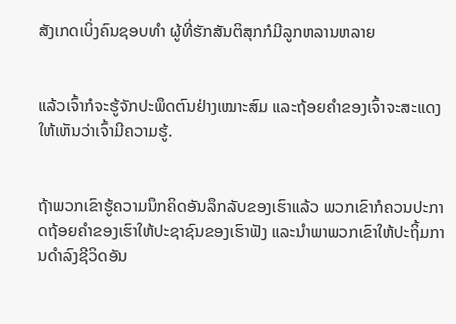ສັງເກດເບິ່ງຄົນຊອບທຳ ຜູ້ທີ່ຮັກສັນຕິສຸກກໍມີລູກຫລານຫລາຍ


ແລ້ວເຈົ້າກໍຈະຮູ້ຈັກປະພຶດຕົນຢ່າງເໝາະສົມ ແລະຖ້ອຍຄຳຂອງເຈົ້າຈະສະແດງໃຫ້ເຫັນວ່າເຈົ້າມີຄວາມຮູ້.


ຖ້າພວກເຂົາຮູ້ຄວາມນຶກຄິດອັນລຶກລັບຂອງເຮົາແລ້ວ ພວກເຂົາກໍຄວນປະກາດຖ້ອຍຄຳຂອງເຮົາໃຫ້ປະຊາຊົນຂອງເຮົາຟັງ ແລະນຳພາພວກເຂົາໃຫ້ປະຖິ້ມການດຳລົງຊີວິດອັນ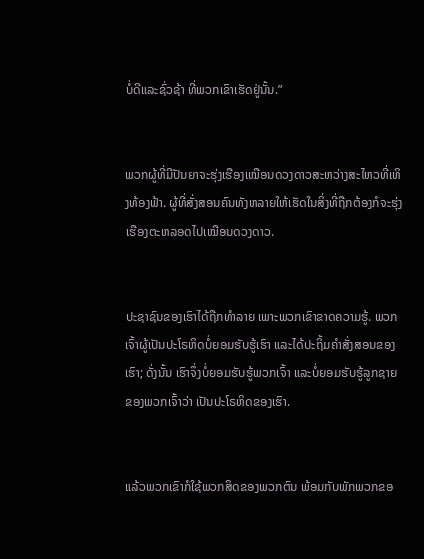ບໍ່ດີແລະຊົ່ວຊ້າ ທີ່ພວກເຂົາເຮັດຢູ່ນັ້ນ.”


ພວກຜູ້ທີ່ມີປັນຍາຈະຮຸ່ງເຮືອງເໝືອນດວງດາວສະຫວ່າງສະໄຫວທີ່ເທິງທ້ອງຟ້າ. ຜູ້ທີ່ສັ່ງສອນຄົນທັງຫລາຍໃຫ້ເຮັດໃນສິ່ງທີ່ຖືກຕ້ອງກໍຈະຮຸ່ງເຮືອງຕະຫລອດໄປເໝືອນດວງດາວ.


ປະຊາຊົນຂອງເຮົາໄດ້ຖືກທຳລາຍ ເພາະພວກເຂົາຂາດຄວາມຮູ້. ພວກເຈົ້າຜູ້ເປັນປະໂຣຫິດບໍ່ຍອມຮັບຮູ້ເຮົາ ແລະໄດ້ປະຖິ້ມຄຳສັ່ງສອນຂອງເຮົາ; ດັ່ງນັ້ນ ເຮົາຈຶ່ງບໍ່ຍອມຮັບຮູ້ພວກເຈົ້າ ແລະບໍ່ຍອມຮັບຮູ້ລູກຊາຍຂອງພວກເຈົ້າວ່າ ເປັນປະໂຣຫິດຂອງເຮົາ.


ແລ້ວພວກເຂົາກໍໃຊ້ພວກສິດຂອງພວກຕົນ ພ້ອມກັບພັກພວກຂອ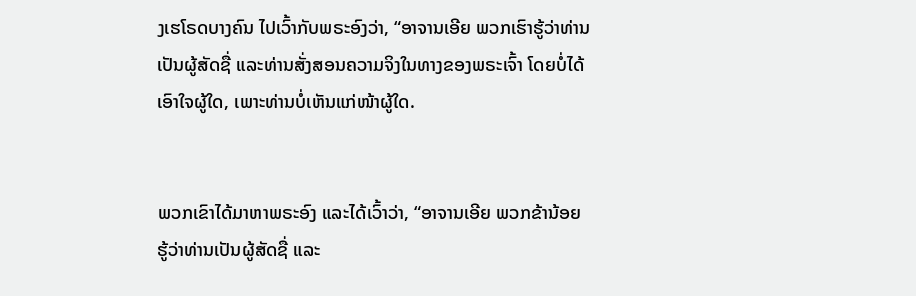ງເຮໂຣດບາງຄົນ ໄປເວົ້າກັບພຣະອົງວ່າ, “ອາຈານເອີຍ ພວກເຮົາຮູ້ວ່າທ່ານເປັນຜູ້ສັດຊື່ ແລະທ່ານສັ່ງສອນຄວາມຈິງໃນທາງຂອງພຣະເຈົ້າ ໂດຍບໍ່ໄດ້ເອົາໃຈຜູ້ໃດ, ເພາະທ່ານບໍ່ເຫັນແກ່ໜ້າຜູ້ໃດ.


ພວກເຂົາໄດ້ມາຫາພຣະອົງ ແລະໄດ້ເວົ້າວ່າ, “ອາຈານເອີຍ ພວກຂ້ານ້ອຍຮູ້ວ່າທ່ານເປັນຜູ້ສັດຊື່ ແລະ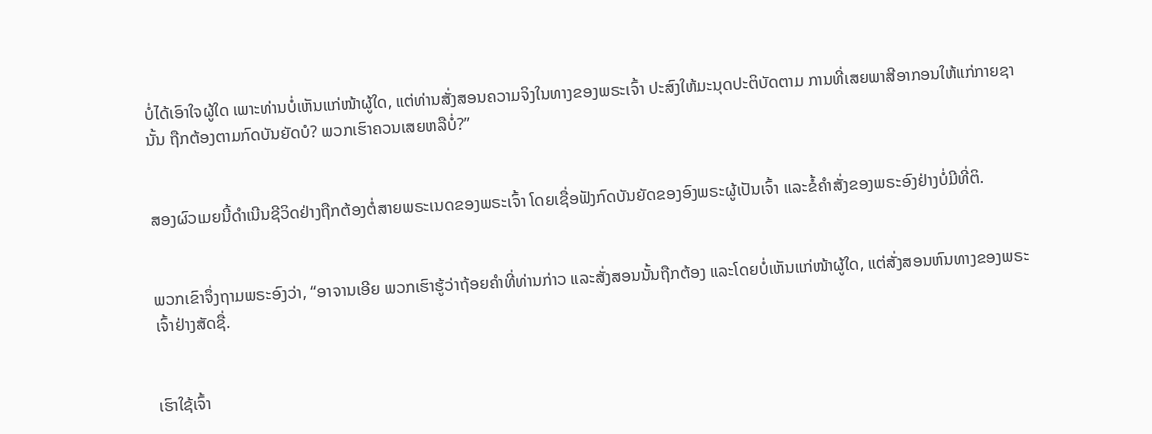ບໍ່ໄດ້ເອົາໃຈຜູ້ໃດ ເພາະທ່ານບໍ່ເຫັນແກ່ໜ້າຜູ້ໃດ, ແຕ່ທ່ານສັ່ງສອນຄວາມຈິງໃນທາງຂອງພຣະເຈົ້າ ປະສົງໃຫ້ມະນຸດປະຕິບັດຕາມ ການທີ່ເສຍພາສີອາກອນໃຫ້ແກ່ກາຍຊານັ້ນ ຖືກຕ້ອງຕາມກົດບັນຍັດບໍ? ພວກເຮົາຄວນເສຍຫລືບໍ່?”


ສອງຜົວເມຍນີ້ດຳເນີນຊີວິດຢ່າງຖືກຕ້ອງຕໍ່ສາຍພຣະເນດຂອງພຣະເຈົ້າ ໂດຍເຊື່ອຟັງກົດບັນຍັດຂອງອົງພຣະຜູ້ເປັນເຈົ້າ ແລະຂໍ້ຄຳສັ່ງຂອງພຣະອົງຢ່າງບໍ່ມີທີ່ຕິ.


ພວກເຂົາຈຶ່ງຖາມພຣະອົງວ່າ, “ອາຈານເອີຍ ພວກເຮົາຮູ້ວ່າຖ້ອຍຄຳທີ່ທ່ານກ່າວ ແລະສັ່ງສອນນັ້ນຖືກຕ້ອງ ແລະໂດຍບໍ່ເຫັນແກ່ໜ້າຜູ້ໃດ, ແຕ່ສັ່ງສອນຫົນທາງຂອງພຣະເຈົ້າຢ່າງສັດຊື່.


ເຮົາໃຊ້ເຈົ້າ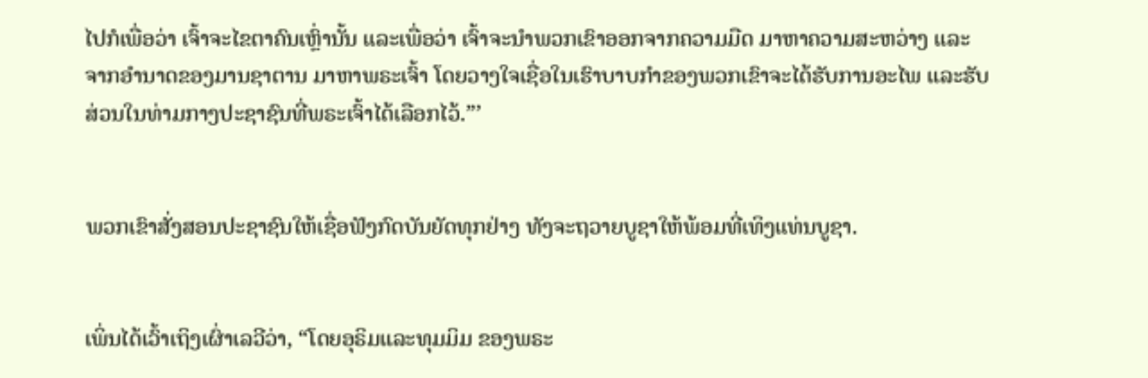ໄປກໍເພື່ອວ່າ ເຈົ້າຈະໄຂຕາຄົນເຫຼົ່ານັ້ນ ແລະເພື່ອວ່າ ເຈົ້າຈະນຳພວກເຂົາອອກຈາກຄວາມມືດ ມາຫາຄວາມສະຫວ່າງ ແລະຈາກອຳນາດຂອງມານຊາຕານ ມາຫາພຣະເຈົ້າ ໂດຍວາງໃຈເຊື່ອໃນເຮົາບາບກຳຂອງພວກເຂົາຈະໄດ້ຮັບການອະໄພ ແລະຮັບສ່ວນໃນທ່າມກາງປະຊາຊົນທີ່ພຣະເຈົ້າໄດ້ເລືອກໄວ້.”’


ພວກເຂົາສັ່ງສອນປະຊາຊົນໃຫ້ເຊື່ອຟັງກົດບັນຍັດທຸກຢ່າງ ທັງຈະຖວາຍບູຊາໃຫ້ພ້ອມທີ່ເທິງແທ່ນບູຊາ.


ເພິ່ນໄດ້ເວົ້າເຖິງເຜົ່າເລວີວ່າ, “ໂດຍອຸຣິມແລະທຸມມິມ ຂອງພຣະ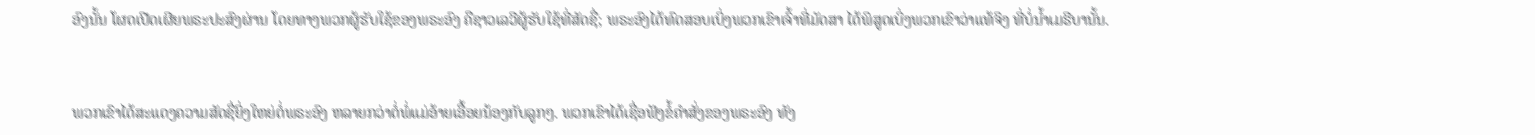ອົງນັ້ນ ໂຜດເປີດເຜີຍພຣະປະສົງຜ່ານ ໂດຍທາງພວກຜູ້ຮັບໃຊ້ຂອງພຣະອົງ ຄືຊາວເລວີຜູ້ຮັບໃຊ້ທີ່ສັດຊື່; ພຣະອົງໄດ້ທົດສອບເບິ່ງພວກເຂົາເຈົ້າທີ່ມັດສາ ໄດ້ພິສູດເບິ່ງພວກເຂົາວ່າແທ້ຈິງ ທີ່ບໍ່ນໍ້າເມຣີບານັ້ນ.


ພວກເຂົາໄດ້ສະແດງຄວາມສັດຊື່ຍິ່ງໃຫຍ່ຕໍ່ພຣະອົງ ຫລາຍກວ່າຕໍ່ພໍ່ແມ່ອ້າຍເອື້ອຍນ້ອງກັບລູກໆ. ພວກເຂົາໄດ້ເຊື່ອຟັງຂໍ້ຄຳສັ່ງຂອງພຣະອົງ ທັງ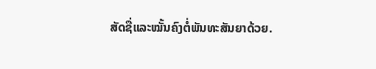ສັດຊື່ແລະໝັ້ນຄົງຕໍ່ພັນທະສັນຍາດ້ວຍ.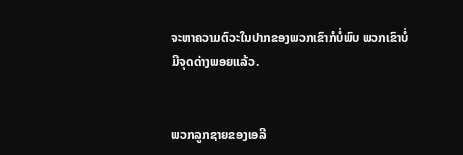ຈະຫາຄວາມຕົວະໃນປາກຂອງພວກເຂົາກໍບໍ່ພົບ ພວກເຂົາບໍ່ມີຈຸດດ່າງພອຍແລ້ວ.


ພວກລູກຊາຍຂອງເອລີ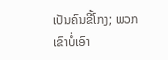ເປັນຄົນຂີ້ໂກງ; ພວກເຂົາບໍ່ເອົາ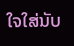ໃຈໃສ່ນັບ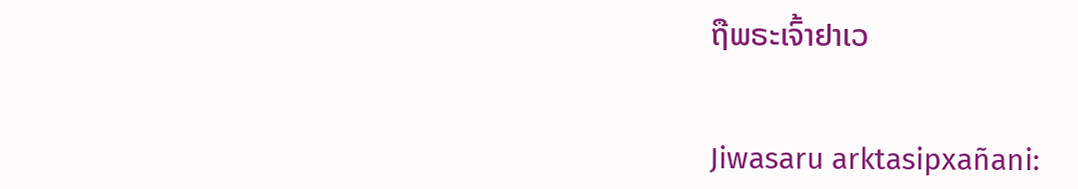ຖືພຣະເຈົ້າຢາເວ


Jiwasaru arktasipxañani: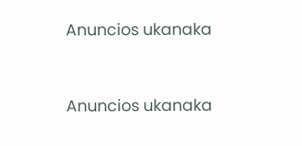Anuncios ukanaka


Anuncios ukanaka